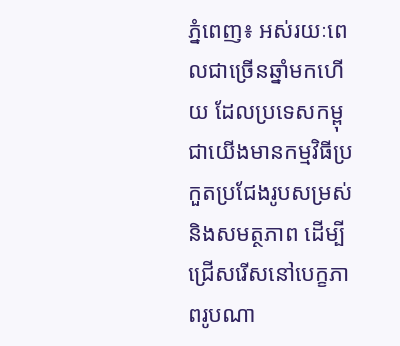ភ្នំពេញ៖ អស់រយៈពេលជាច្រើនឆ្នាំមកហើយ ដែលប្រទេសកម្ពុជាយើងមានកម្មវិធីប្រកួតប្រជែងរូបសម្រស់ និងសមត្ថភាព ដើម្បីជ្រើសរើសនៅបេក្ខភាពរូបណា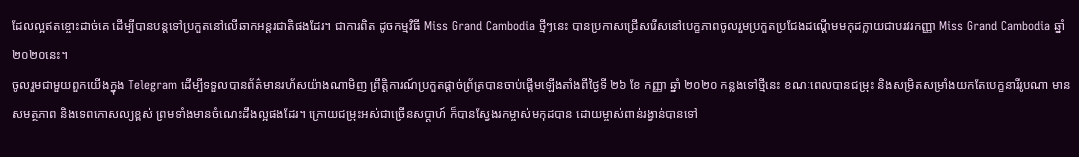ដែលល្អឥតខ្ចោះដាច់គេ ដើម្បីបានបន្តទៅប្រកួតនៅលើឆាកអន្តរជាតិផងដែរ។ ជាការពិត ដូចកម្មវិធី Miss Grand Cambodia ថ្មីៗនេះ បានប្រកាសជ្រើសរើសនៅបេក្ខភាពចូលរួមប្រកួតប្រជែងដណ្ដើមមកុដក្លាយជាបរវរកញ្ញា Miss Grand Cambodia ឆ្នាំ ២០២០នេះ។
ចូលរួមជាមួយពួកយើងក្នុង Telegram ដើម្បីទទួលបានព័ត៌មានរហ័សយ៉ាងណាមិញ ព្រឹត្តិការណ៍ប្រកួតផ្ដាច់ព្រ័ត្របានចាប់ផ្ដើមឡើងតាំងពីថ្ងៃទី ២៦ ខែ កញ្ញា ឆ្នាំ ២០២០ កន្លងទៅថ្មីនេះ ខណៈពេលបានជម្រុះ និងសម្រិតសម្រាំងយកតែបេក្ខនារីរូបណា មានសមត្ថភាព និងទេពកោសល្យខ្ពស់ ព្រមទាំងមានចំណេះដឹងល្អផងដែរ។ ក្រោយជម្រុះអស់ជាច្រើនសប្ដាហ៍ ក៏បានស្វែងរកម្ចាស់មកុដបាន ដោយម្ចាស់ពាន់រង្វាន់បានទៅ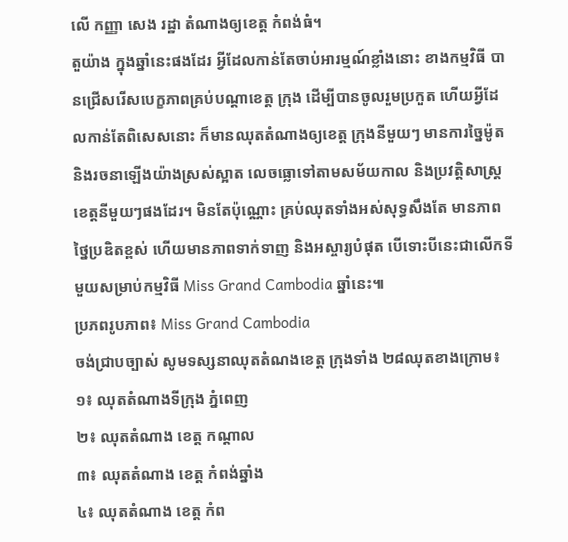លើ កញ្ញា សេង រដ្ឋា តំណាងឲ្យខេត្ត កំពង់ធំ។
តួយ៉ាង ក្នុងឆ្នាំនេះផងដែរ អ្វីដែលកាន់តែចាប់អារម្មណ៍ខ្លាំងនោះ ខាងកម្មវិធី បានជ្រើសរើសបេក្ខភាពគ្រប់បណ្ដាខេត្ត ក្រុង ដើម្បីបានចូលរួមប្រកួត ហើយអ្វីដែលកាន់តែពិសេសនោះ ក៏មានឈុតតំណាងឲ្យខេត្ត ក្រុងនីមួយៗ មានការច្នៃម៉ូត និងរចនាឡើងយ៉ាងស្រស់ស្អាត លេចធ្លោទៅតាមសម័យកាល និងប្រវត្តិសាស្ត្រខេត្តនីមួយៗផងដែរ។ មិនតែប៉ុណ្ណោះ គ្រប់ឈុតទាំងអស់សុទ្ធសឹងតែ មានភាពថ្នៃប្រឌិតខ្ពស់ ហើយមានភាពទាក់ទាញ និងអស្ចារ្យបំផុត បើទោះបីនេះជាលើកទីមួយសម្រាប់កម្មវិធី Miss Grand Cambodia ឆ្នាំនេះ៕
ប្រភពរូបភាព៖ Miss Grand Cambodia
ចង់ជ្រាបច្បាស់ សូមទស្សនាឈុតតំណងខេត្ត ក្រុងទាំង ២៨ឈុតខាងក្រោម៖
១៖ ឈុតតំណាងទីក្រុង ភ្នំពេញ
២៖ ឈុតតំណាង ខេត្ត កណ្ដាល
៣៖ ឈុតតំណាង ខេត្ត កំពង់ឆ្នាំង
៤៖ ឈុតតំណាង ខេត្ត កំព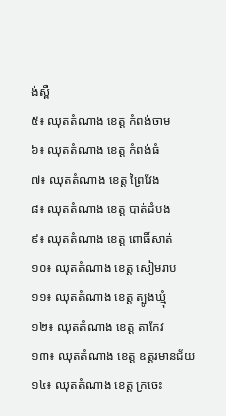ង់ស្ពឺ
៥៖ ឈុតតំណាង ខេត្ត កំពង់ចាម
៦៖ ឈុតតំណាង ខេត្ត កំពង់ធំ
៧៖ ឈុតតំណាង ខេត្ត ព្រៃវែង
៨៖ ឈុតតំណាង ខេត្ត បាត់ដំបង
៩៖ ឈុតតំណាង ខេត្ត ពោធិ៍សាត់
១០៖ ឈុតតំណាង ខេត្ត សៀមរាប
១១៖ ឈុតតំណាង ខេត្ត ត្បូងឃ្មុំ
១២៖ ឈុតតំណាង ខេត្ត តាកែវ
១៣៖ ឈុតតំណាង ខេត្ត ឧត្តរមានជ័យ
១៤៖ ឈុតតំណាង ខេត្ត ក្រចេះ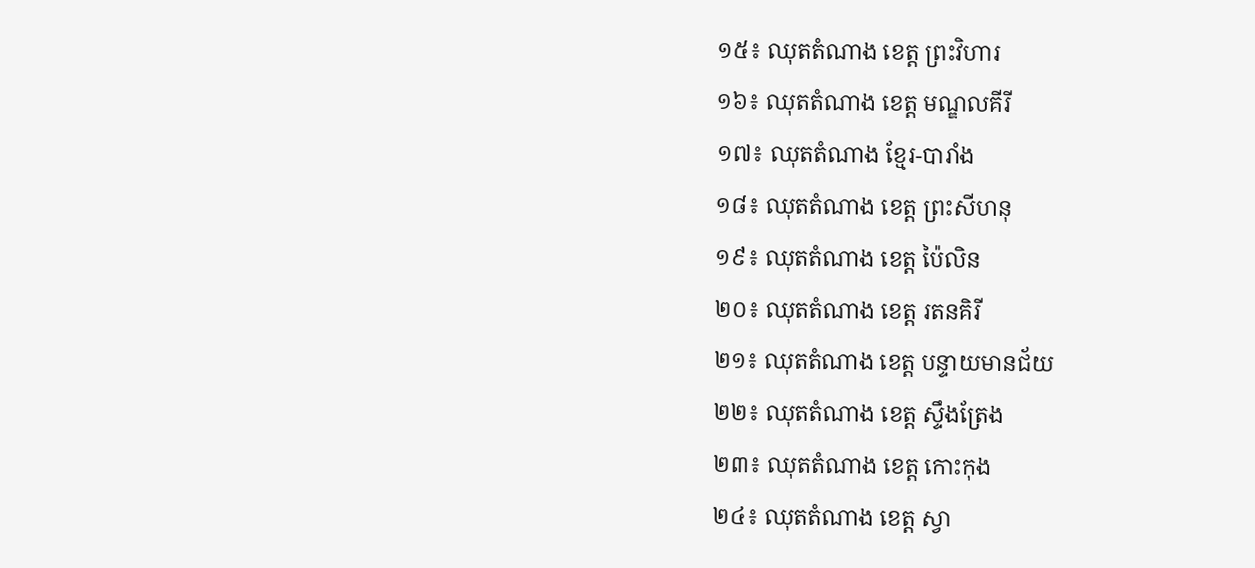១៥៖ ឈុតតំណាង ខេត្ត ព្រះវិហារ
១៦៖ ឈុតតំណាង ខេត្ត មណ្ឌលគីរី
១៧៖ ឈុតតំណាង ខ្មែរ-បារាំង
១៨៖ ឈុតតំណាង ខេត្ត ព្រះសីហនុ
១៩៖ ឈុតតំណាង ខេត្ត ប៉ៃលិន
២០៖ ឈុតតំណាង ខេត្ត រតនគិរី
២១៖ ឈុតតំណាង ខេត្ត បន្ទាយមានជ័យ
២២៖ ឈុតតំណាង ខេត្ត ស្ទឹងត្រែង
២៣៖ ឈុតតំណាង ខេត្ត កោះកុង
២៤៖ ឈុតតំណាង ខេត្ត ស្វា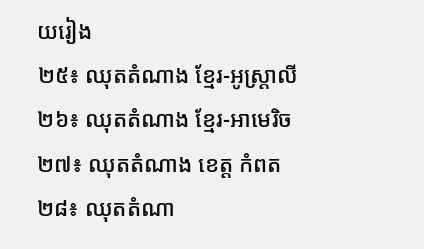យរៀង
២៥៖ ឈុតតំណាង ខ្មែរ-អូស្ត្រាលី
២៦៖ ឈុតតំណាង ខ្មែរ-អាមេរិច
២៧៖ ឈុតតំណាង ខេត្ត កំពត
២៨៖ ឈុតតំណា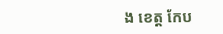ង ខេត្ត កែប